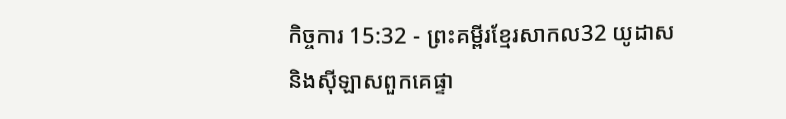កិច្ចការ 15:32 - ព្រះគម្ពីរខ្មែរសាកល32 យូដាស និងស៊ីឡាសពួកគេផ្ទា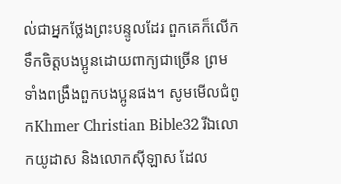ល់ជាអ្នកថ្លែងព្រះបន្ទូលដែរ ពួកគេក៏លើកទឹកចិត្តបងប្អូនដោយពាក្យជាច្រើន ព្រមទាំងពង្រឹងពួកបងប្អូនផង។ សូមមើលជំពូកKhmer Christian Bible32 រីឯលោកយូដាស និងលោកស៊ីឡាស ដែល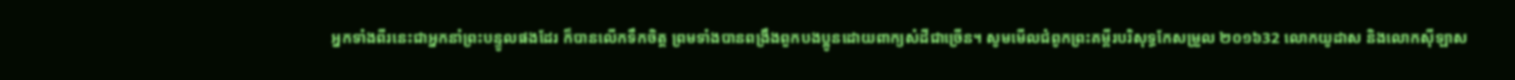អ្នកទាំងពីរនេះជាអ្នកនាំព្រះបន្ទូលផងដែរ ក៏បានលើកទឹកចិត្ដ ព្រមទាំងបានពង្រឹងពួកបងប្អូនដោយពាក្យសំដីជាច្រើន។ សូមមើលជំពូកព្រះគម្ពីរបរិសុទ្ធកែសម្រួល ២០១៦32 លោកយូដាស និងលោកស៊ីឡាស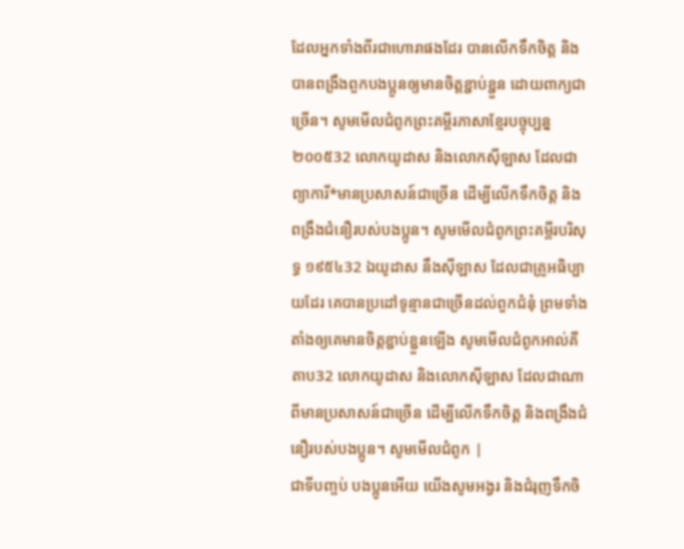ដែលអ្នកទាំងពីរជាហោរាផងដែរ បានលើកទឹកចិត្ត និងបានពង្រឹងពួកបងប្អូនឲ្យមានចិត្តខ្ជាប់ខ្ជួន ដោយពាក្យជាច្រើន។ សូមមើលជំពូកព្រះគម្ពីរភាសាខ្មែរបច្ចុប្បន្ន ២០០៥32 លោកយូដាស និងលោកស៊ីឡាស ដែលជាព្យាការី*មានប្រសាសន៍ជាច្រើន ដើម្បីលើកទឹកចិត្ត និងពង្រឹងជំនឿរបស់បងប្អូន។ សូមមើលជំពូកព្រះគម្ពីរបរិសុទ្ធ ១៩៥៤32 ឯយូដាស នឹងស៊ីឡាស ដែលជាគ្រូអធិប្បាយដែរ គេបានប្រដៅទូន្មានជាច្រើនដល់ពួកជំនុំ ព្រមទាំងតាំងឲ្យគេមានចិត្តខ្ជាប់ខ្ជួនឡើង សូមមើលជំពូកអាល់គីតាប32 លោកយូដាស និងលោកស៊ីឡាស ដែលជាណាពីមានប្រសាសន៍ជាច្រើន ដើម្បីលើកទឹកចិត្ដ និងពង្រឹងជំនឿរបស់បងប្អូន។ សូមមើលជំពូក |
ជាទីបញ្ចប់ បងប្អូនអើយ យើងសូមអង្វរ និងជំរុញទឹកចិ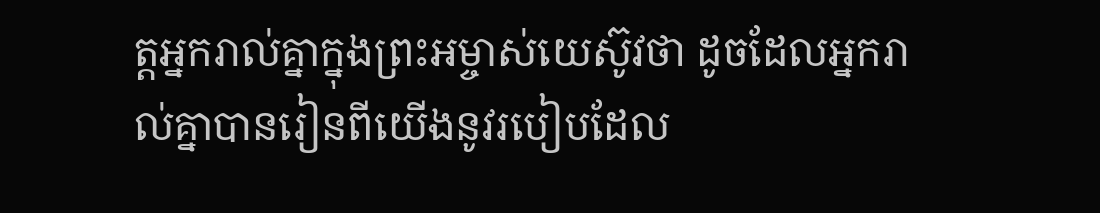ត្តអ្នករាល់គ្នាក្នុងព្រះអម្ចាស់យេស៊ូវថា ដូចដែលអ្នករាល់គ្នាបានរៀនពីយើងនូវរបៀបដែល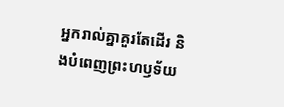អ្នករាល់គ្នាគួរតែដើរ និងបំពេញព្រះហឫទ័យ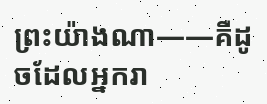ព្រះយ៉ាងណា——គឺដូចដែលអ្នករា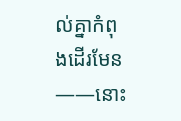ល់គ្នាកំពុងដើរមែន——នោះ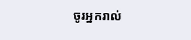ចូរអ្នករាល់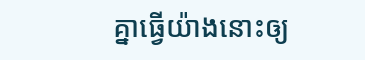គ្នាធ្វើយ៉ាងនោះឲ្យ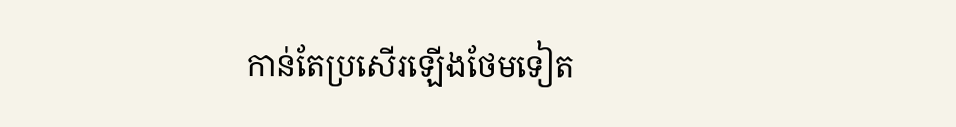កាន់តែប្រសើរឡើងថែមទៀត